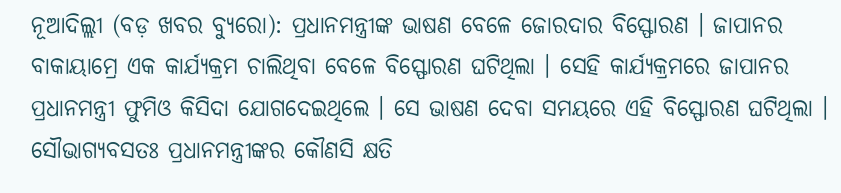ନୂଆଦିଲ୍ଲୀ (ବଡ଼ ଖବର ବ୍ୟୁରୋ): ପ୍ରଧାନମନ୍ତ୍ରୀଙ୍କ ଭାଷଣ ବେଳେ ଜୋରଦାର ବିସ୍ଫୋରଣ । ଜାପାନର ବାକାୟାମ୍ରେ ଏକ କାର୍ଯ୍ୟକ୍ରମ ଚାଲିଥିବା ବେଳେ ବିସ୍ଫୋରଣ ଘଟିଥିଲା । ସେହି କାର୍ଯ୍ୟକ୍ରମରେ ଜାପାନର ପ୍ରଧାନମନ୍ତ୍ରୀ ଫୁମିଓ କିସିଦା ଯୋଗଦେଇଥିଲେ । ସେ ଭାଷଣ ଦେବା ସମୟରେ ଏହି ବିସ୍ଫୋରଣ ଘଟିଥିଲା । ସୌଭାଗ୍ୟବସତଃ ପ୍ରଧାନମନ୍ତ୍ରୀଙ୍କର କୌଣସି କ୍ଷତି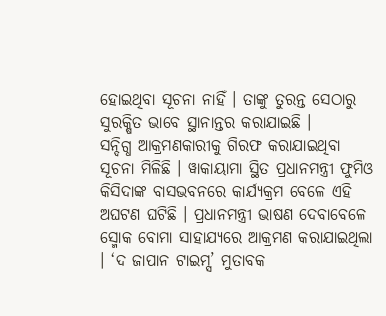ହୋଇଥିବା ସୂଚନା ନାହିଁ । ତାଙ୍କୁ ତୁରନ୍ତ ସେଠାରୁ ସୁରକ୍ଷିତ ଭାବେ ସ୍ଥାନାନ୍ତର କରାଯାଇଛି ।
ସନ୍ଦିଗ୍ଧ ଆକ୍ରମଣକାରୀକୁ ଗିରଫ କରାଯାଇଥିବା ସୂଚନା ମିଳିଛି । ୱାକାୟାମା ସ୍ଥିତ ପ୍ରଧାନମନ୍ତ୍ରୀ ଫୁମିଓ କିସିଦାଙ୍କ ବାସଭବନରେ କାର୍ଯ୍ୟକ୍ରମ ବେଳେ ଏହି ଅଘଟଣ ଘଟିଛି । ପ୍ରଧାନମନ୍ତ୍ରୀ ଭାଷଣ ଦେବାବେଳେ ସ୍ମୋକ ବୋମା ସାହାଯ୍ୟରେ ଆକ୍ରମଣ କରାଯାଇଥିଲା । ‘ଦ ଜାପାନ ଟାଇମ୍ସ’ ମୁତାବକ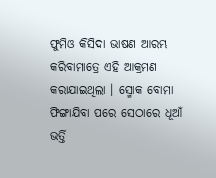ଫୁମିଓ କିସିଦା ଭାଷଣ ଆରମ୍ଭ କରିବାମାତ୍ରେ ଏହି ଆକ୍ରମଣ କରାଯାଇଥିଲା । ସ୍ମୋକ ବୋମା ଫିଙ୍ଗାଯିବା ପରେ ସେଠାରେ ଧୂଆଁ ଭର୍ତ୍ତି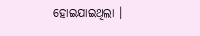ହୋଇଯାଇଥିଲା ।